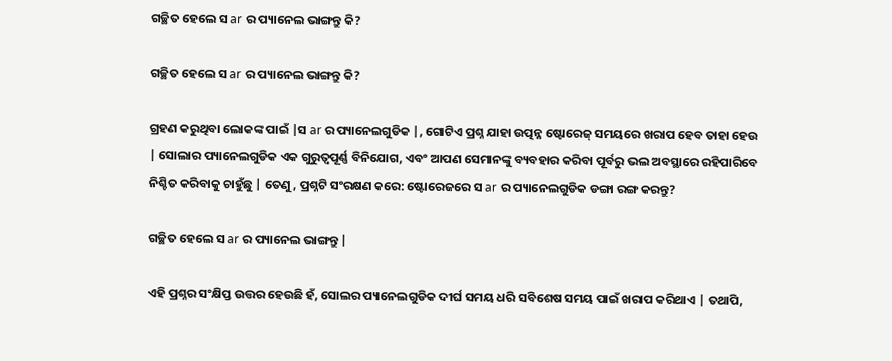ଗଚ୍ଛିତ ହେଲେ ସ ar ର ପ୍ୟାନେଲ ଭାଙ୍ଗନ୍ତୁ କି?

ଗଚ୍ଛିତ ହେଲେ ସ ar ର ପ୍ୟାନେଲ ଭାଙ୍ଗନ୍ତୁ କି?

ଗ୍ରହଣ କରୁଥିବା ଲୋକଙ୍କ ପାଇଁ |ସ ar ର ପ୍ୟାନେଲଗୁଡିକ |, ଗୋଟିଏ ପ୍ରଶ୍ନ ଯାହା ଉତ୍ପନ୍ନ ଷ୍ଟୋରେଜ୍ ସମୟରେ ଖରାପ ହେବ ତାହା ହେଉ | ସୋଲାର ପ୍ୟାନେଲଗୁଡିକ ଏକ ଗୁରୁତ୍ୱପୂର୍ଣ୍ଣ ବିନିଯୋଗ, ଏବଂ ଆପଣ ସେମାନଙ୍କୁ ବ୍ୟବହାର କରିବା ପୂର୍ବରୁ ଭଲ ଅବସ୍ଥାରେ ରହିପାରିବେ ନିଶ୍ଚିତ କରିବାକୁ ଚାହୁଁଛୁ | ତେଣୁ, ପ୍ରଶ୍ନଟି ସଂରକ୍ଷଣ କରେ: ଷ୍ଟୋରେଜରେ ସ ar ର ପ୍ୟାନେଲଗୁଡିକ ଡଙ୍ଗା ରଙ୍ଗ କରନ୍ତୁ?

ଗଚ୍ଛିତ ହେଲେ ସ ar ର ପ୍ୟାନେଲ ଭାଙ୍ଗନ୍ତୁ |

ଏହି ପ୍ରଶ୍ନର ସଂକ୍ଷିପ୍ତ ଉତ୍ତର ହେଉଛି ହଁ, ସୋଲର ପ୍ୟାନେଲଗୁଡିକ ଦୀର୍ଘ ସମୟ ଧରି ସବିଶେଷ ସମୟ ପାଇଁ ଖରାପ କରିଥାଏ | ତଥାପି,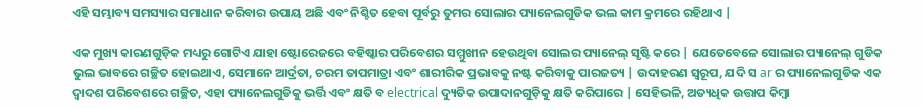ଏହି ସମ୍ଭାବ୍ୟ ସମସ୍ୟାର ସମାଧାନ କରିବାର ଉପାୟ ଅଛି ଏବଂ ନିଶ୍ଚିତ ହେବା ପୂର୍ବରୁ ତୁମର ସୋଲାର ପ୍ୟାନେଲଗୁଡିକ ଭଲ କାମ କ୍ରମରେ ରହିଥାଏ |

ଏକ ମୁଖ୍ୟ କାରଣଗୁଡ଼ିକ ମଧ୍ୟରୁ ଗୋଟିଏ ଯାହା ଷ୍ଟୋରେଜରେ ବହିଷ୍କାର ପରିବେଶର ସମ୍ମୁଖୀନ ହେଉଥିବା ସୋଲର ପ୍ୟାନେଲ୍ ସୃଷ୍ଟି କରେ | ଯେତେବେଳେ ସୋଲାର ପ୍ୟାନେଲ୍ ଗୁଡିକ ଭୁଲ ଭାବରେ ଗଚ୍ଛିତ ହୋଇଥାଏ, ସେମାନେ ଆର୍ଦ୍ରତା, ଚରମ ତାପମାତ୍ରା ଏବଂ ଶାରୀରିକ ପ୍ରଭାବକୁ ନଷ୍ଟ କରିବାକୁ ପାରଜତ୍ୟ | ଉଦାହରଣ ସ୍ୱରୂପ, ଯଦି ସ ar ର ପ୍ୟାନେଲଗୁଡିକ ଏକ ଦ୍ୱାଦଶ ପରିବେଶରେ ଗଚ୍ଛିତ, ଏହା ପ୍ୟାନେଲଗୁଡିକୁ ଭର୍ତ୍ତି ଏବଂ କ୍ଷତି ବ electrical ଦ୍ୟୁତିକ ଉପାଦାନଗୁଡ଼ିକୁ କ୍ଷତି କରିପାରେ | ସେହିଭଳି, ଅତ୍ୟଧିକ ଉତ୍ତାପ କିମ୍ବା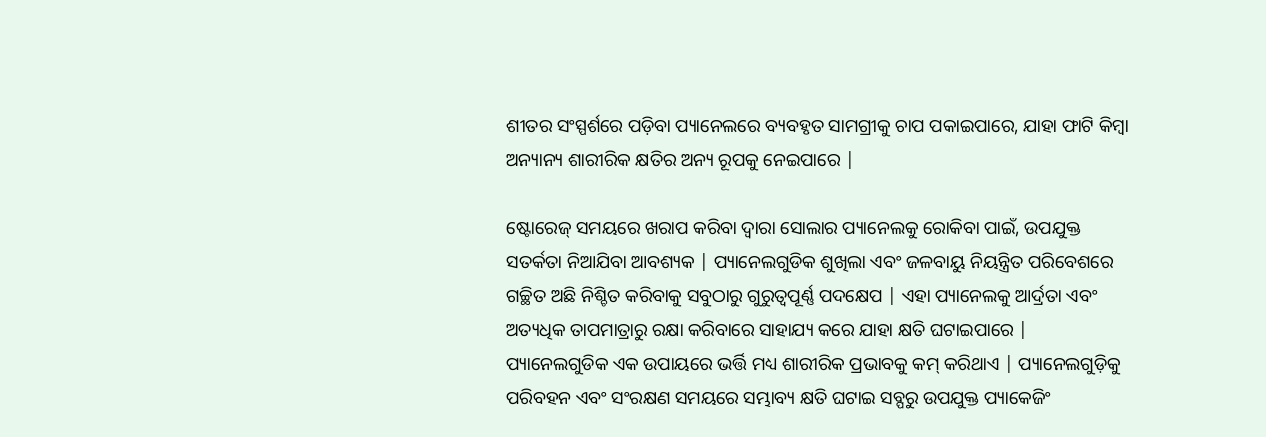ଶୀତର ସଂସ୍ପର୍ଶରେ ପଡ଼ିବା ପ୍ୟାନେଲରେ ବ୍ୟବହୃତ ସାମଗ୍ରୀକୁ ଚାପ ପକାଇପାରେ, ଯାହା ଫାଟି କିମ୍ବା ଅନ୍ୟାନ୍ୟ ଶାରୀରିକ କ୍ଷତିର ଅନ୍ୟ ରୂପକୁ ନେଇପାରେ |

ଷ୍ଟୋରେଜ୍ ସମୟରେ ଖରାପ କରିବା ଦ୍ୱାରା ସୋଲାର ପ୍ୟାନେଲକୁ ରୋକିବା ପାଇଁ, ଉପଯୁକ୍ତ ସତର୍କତା ନିଆଯିବା ଆବଶ୍ୟକ | ପ୍ୟାନେଲଗୁଡିକ ଶୁଖିଲା ଏବଂ ଜଳବାୟୁ ନିୟନ୍ତ୍ରିତ ପରିବେଶରେ ଗଚ୍ଛିତ ଅଛି ନିଶ୍ଚିତ କରିବାକୁ ସବୁଠାରୁ ଗୁରୁତ୍ୱପୂର୍ଣ୍ଣ ପଦକ୍ଷେପ | ଏହା ପ୍ୟାନେଲକୁ ଆର୍ଦ୍ରତା ଏବଂ ଅତ୍ୟଧିକ ତାପମାତ୍ରାରୁ ରକ୍ଷା କରିବାରେ ସାହାଯ୍ୟ କରେ ଯାହା କ୍ଷତି ଘଟାଇପାରେ | ପ୍ୟାନେଲଗୁଡିକ ଏକ ଉପାୟରେ ଭର୍ତ୍ତି ମଧ୍ୟ ଶାରୀରିକ ପ୍ରଭାବକୁ କମ୍ କରିଥାଏ | ପ୍ୟାନେଲଗୁଡ଼ିକୁ ପରିବହନ ଏବଂ ସଂରକ୍ଷଣ ସମୟରେ ସମ୍ଭାବ୍ୟ କ୍ଷତି ଘଟାଇ ସବ୍ପରୁ ଉପଯୁକ୍ତ ପ୍ୟାକେଜିଂ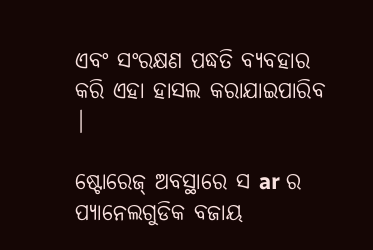ଏବଂ ସଂରକ୍ଷଣ ପଦ୍ଧତି ବ୍ୟବହାର କରି ଏହା ହାସଲ କରାଯାଇପାରିବ |

ଷ୍ଟୋରେଜ୍ ଅବସ୍ଥାରେ ସ ar ର ପ୍ୟାନେଲଗୁଡିକ ବଜାୟ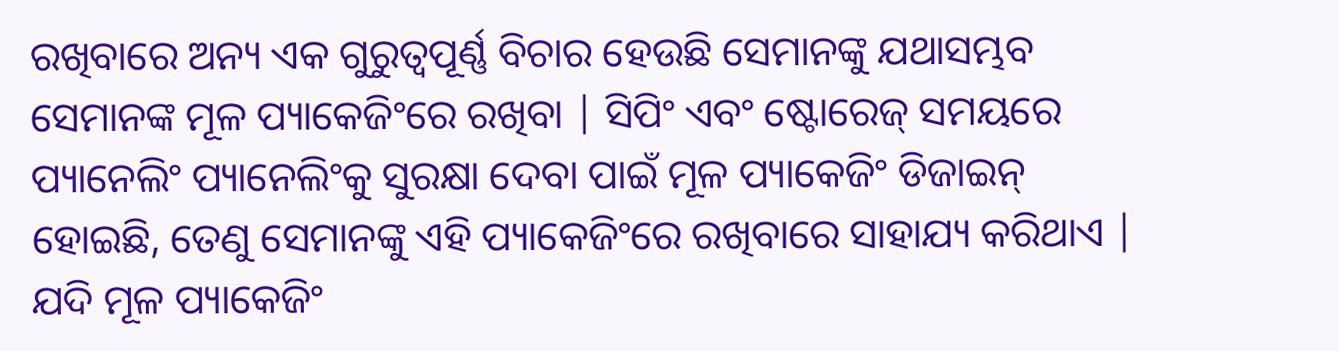ରଖିବାରେ ଅନ୍ୟ ଏକ ଗୁରୁତ୍ୱପୂର୍ଣ୍ଣ ବିଚାର ହେଉଛି ସେମାନଙ୍କୁ ଯଥାସମ୍ଭବ ସେମାନଙ୍କ ମୂଳ ପ୍ୟାକେଜିଂରେ ରଖିବା | ସିପିଂ ଏବଂ ଷ୍ଟୋରେଜ୍ ସମୟରେ ପ୍ୟାନେଲିଂ ପ୍ୟାନେଲିଂକୁ ସୁରକ୍ଷା ଦେବା ପାଇଁ ମୂଳ ପ୍ୟାକେଜିଂ ଡିଜାଇନ୍ ହୋଇଛି, ତେଣୁ ସେମାନଙ୍କୁ ଏହି ପ୍ୟାକେଜିଂରେ ରଖିବାରେ ସାହାଯ୍ୟ କରିଥାଏ | ଯଦି ମୂଳ ପ୍ୟାକେଜିଂ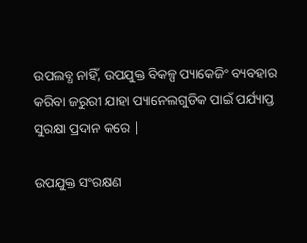ଉପଲବ୍ଧ ନାହିଁ, ଉପଯୁକ୍ତ ବିକଳ୍ପ ପ୍ୟାକେଜିଂ ବ୍ୟବହାର କରିବା ଜରୁରୀ ଯାହା ପ୍ୟାନେଲଗୁଡିକ ପାଇଁ ପର୍ଯ୍ୟାପ୍ତ ସୁରକ୍ଷା ପ୍ରଦାନ କରେ |

ଉପଯୁକ୍ତ ସଂରକ୍ଷଣ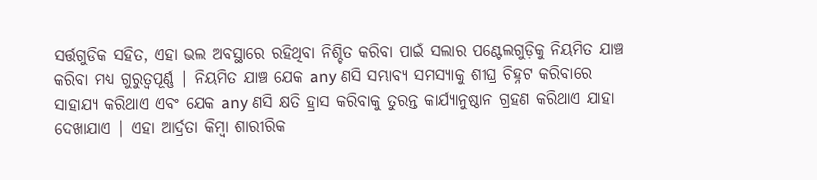ସର୍ତ୍ତଗୁଡିକ ସହିତ, ଏହା ଭଲ ଅବସ୍ଥାରେ ରହିଥିବା ନିଶ୍ଚିତ କରିବା ପାଇଁ ସଲାର ପଣ୍ଟେଲଗୁଡ଼ିକୁ ନିୟମିତ ଯାଞ୍ଚ କରିବା ମଧ୍ୟ ଗୁରୁତ୍ୱପୂର୍ଣ୍ଣ | ନିୟମିତ ଯାଞ୍ଚ ଯେକ any ଣସି ସମ୍ଭାବ୍ୟ ସମସ୍ୟାକୁ ଶୀଘ୍ର ଚିହ୍ନଟ କରିବାରେ ସାହାଯ୍ୟ କରିଥାଏ ଏବଂ ଯେକ any ଣସି କ୍ଷତି ହ୍ରାସ କରିବାକୁ ତୁରନ୍ତ କାର୍ଯ୍ୟାନୁଷ୍ଠାନ ଗ୍ରହଣ କରିଥାଏ ଯାହା ଦେଖାଯାଏ | ଏହା ଆର୍ଦ୍ରତା କିମ୍ବା ଶାରୀରିକ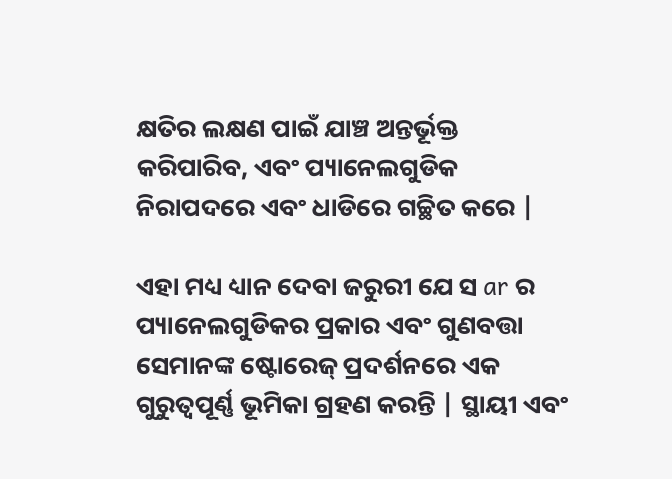କ୍ଷତିର ଲକ୍ଷଣ ପାଇଁ ଯାଞ୍ଚ ଅନ୍ତର୍ଭୂକ୍ତ କରିପାରିବ, ଏବଂ ପ୍ୟାନେଲଗୁଡିକ ନିରାପଦରେ ଏବଂ ଧାଡିରେ ଗଚ୍ଛିତ କରେ |

ଏହା ମଧ୍ୟ ଧ୍ୟାନ ଦେବା ଜରୁରୀ ଯେ ସ ar ର ପ୍ୟାନେଲଗୁଡିକର ପ୍ରକାର ଏବଂ ଗୁଣବତ୍ତା ସେମାନଙ୍କ ଷ୍ଟୋରେଜ୍ ପ୍ରଦର୍ଶନରେ ଏକ ଗୁରୁତ୍ୱପୂର୍ଣ୍ଣ ଭୂମିକା ଗ୍ରହଣ କରନ୍ତି | ସ୍ଥାୟୀ ଏବଂ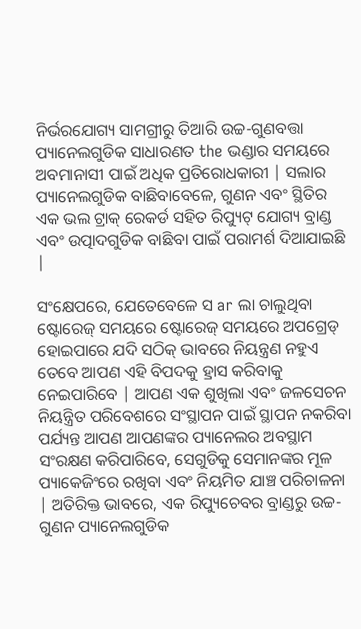ନିର୍ଭରଯୋଗ୍ୟ ସାମଗ୍ରୀରୁ ତିଆରି ଉଚ୍ଚ-ଗୁଣବତ୍ତା ପ୍ୟାନେଲଗୁଡିକ ସାଧାରଣତ the ଭଣ୍ଡାର ସମୟରେ ଅବମାନାସୀ ପାଇଁ ଅଧିକ ପ୍ରତିରୋଧକାରୀ | ସଲାର ପ୍ୟାନେଲଗୁଡିକ ବାଛିବାବେଳେ, ଗୁଣନ ଏବଂ ସ୍ଥିତିର ଏକ ଭଲ ଟ୍ରାକ୍ ରେକର୍ଡ ସହିତ ରିପ୍ୟୁଟ୍ ଯୋଗ୍ୟ ବ୍ରାଣ୍ଡ ଏବଂ ଉତ୍ପାଦଗୁଡିକ ବାଛିବା ପାଇଁ ପରାମର୍ଶ ଦିଆଯାଇଛି |

ସଂକ୍ଷେପରେ, ଯେତେବେଳେ ସ ar ଲା ଚାଲୁଥିବା ଷ୍ଟୋରେଜ୍ ସମୟରେ ଷ୍ଟୋରେଜ୍ ସମୟରେ ଅପଗ୍ରେଡ୍ ହୋଇପାରେ ଯଦି ସଠିକ୍ ଭାବରେ ନିୟନ୍ତ୍ରଣ ନହୁଏ ତେବେ ଆପଣ ଏହି ବିପଦକୁ ହ୍ରାସ କରିବାକୁ ନେଇପାରିବେ | ଆପଣ ଏକ ଶୁଖିଲା ଏବଂ ଜଳସେଚନ ନିୟନ୍ତ୍ରିତ ପରିବେଶରେ ସଂସ୍ଥାପନ ପାଇଁ ସ୍ଥାପନ ନକରିବା ପର୍ଯ୍ୟନ୍ତ ଆପଣ ଆପଣଙ୍କର ପ୍ୟାନେଲର ଅବସ୍ଥାମ ସଂରକ୍ଷଣ କରିପାରିବେ, ସେଗୁଡିକୁ ସେମାନଙ୍କର ମୂଳ ପ୍ୟାକେଜିଂରେ ରଖିବା ଏବଂ ନିୟମିତ ଯାଞ୍ଚ ପରିଚାଳନା | ଅତିରିକ୍ତ ଭାବରେ, ଏକ ରିପ୍ୟୁଚେବର ବ୍ରାଣ୍ଡରୁ ଉଚ୍ଚ-ଗୁଣନ ପ୍ୟାନେଲଗୁଡିକ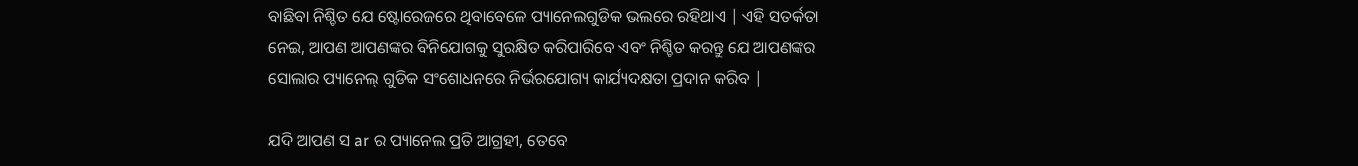ବାଛିବା ନିଶ୍ଚିତ ଯେ ଷ୍ଟୋରେଜରେ ଥିବାବେଳେ ପ୍ୟାନେଲଗୁଡିକ ଭଲରେ ରହିଥାଏ | ଏହି ସତର୍କତା ନେଇ, ଆପଣ ଆପଣଙ୍କର ବିନିଯୋଗକୁ ସୁରକ୍ଷିତ କରିପାରିବେ ଏବଂ ନିଶ୍ଚିତ କରନ୍ତୁ ଯେ ଆପଣଙ୍କର ସୋଲାର ପ୍ୟାନେଲ୍ ଗୁଡିକ ସଂଶୋଧନରେ ନିର୍ଭରଯୋଗ୍ୟ କାର୍ଯ୍ୟଦକ୍ଷତା ପ୍ରଦାନ କରିବ |

ଯଦି ଆପଣ ସ ar ର ପ୍ୟାନେଲ ପ୍ରତି ଆଗ୍ରହୀ, ତେବେ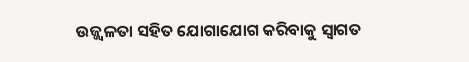ଉଜ୍ଜ୍ୱଳତା ସହିତ ଯୋଗାଯୋଗ କରିବାକୁ ସ୍ୱାଗତ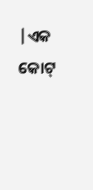|ଏକ କୋଟ୍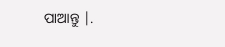ପାଆନ୍ତୁ |.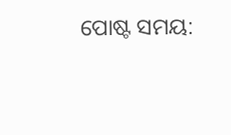ପୋଷ୍ଟ ସମୟ: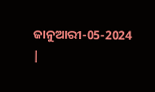ଜାନୁଆରୀ-05-2024 |